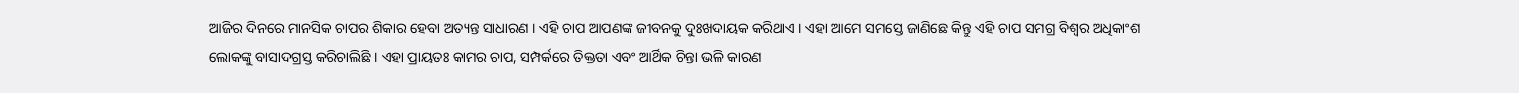ଆଜିର ଦିନରେ ମାନସିକ ଚାପର ଶିକାର ହେବା ଅତ୍ୟନ୍ତ ସାଧାରଣ । ଏହି ଚାପ ଆପଣଙ୍କ ଜୀବନକୁ ଦୁଃଖଦାୟକ କରିଥାଏ । ଏହା ଆମେ ସମସ୍ତେ ଜାଣିଛେ କିନ୍ତୁ ଏହି ଚାପ ସମଗ୍ର ବିଶ୍ୱର ଅଧିକାଂଶ ଲୋକଙ୍କୁ ବାସାଦଗ୍ରସ୍ତ କରିଚାଲିଛି । ଏହା ପ୍ରାୟତଃ କାମର ଚାପ, ସମ୍ପର୍କରେ ତିକ୍ତତା ଏବଂ ଆର୍ଥିକ ଚିନ୍ତା ଭଳି କାରଣ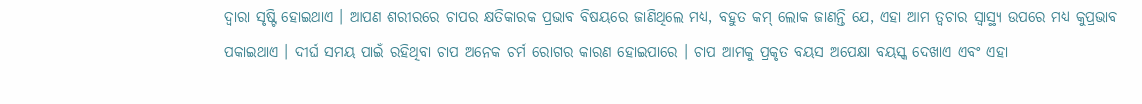ଦ୍ୱାରା ସୃଷ୍ଟି ହୋଇଥାଏ । ଆପଣ ଶରୀରରେ ଚାପର କ୍ଷତିକାରକ ପ୍ରଭାବ ବିଷୟରେ ଜାଣିଥିଲେ ମଧ୍ୟ, ବହୁତ କମ୍ ଲୋକ ଜାଣନ୍ତି ଯେ, ଏହା ଆମ ତ୍ୱଚାର ସ୍ୱାସ୍ଥ୍ୟ ଉପରେ ମଧ୍ୟ କୁପ୍ରଭାବ ପକାଇଥାଏ । ଦୀର୍ଘ ସମୟ ପାଇଁ ରହିଥିବା ଚାପ ଅନେକ ଚର୍ମ ରୋଗର କାରଣ ହୋଇପାରେ । ଚାପ ଆମକୁ ପ୍ରକୃତ ବୟସ ଅପେକ୍ଷା ବୟସ୍କ ଦେଖାଏ ଏବଂ ଏହା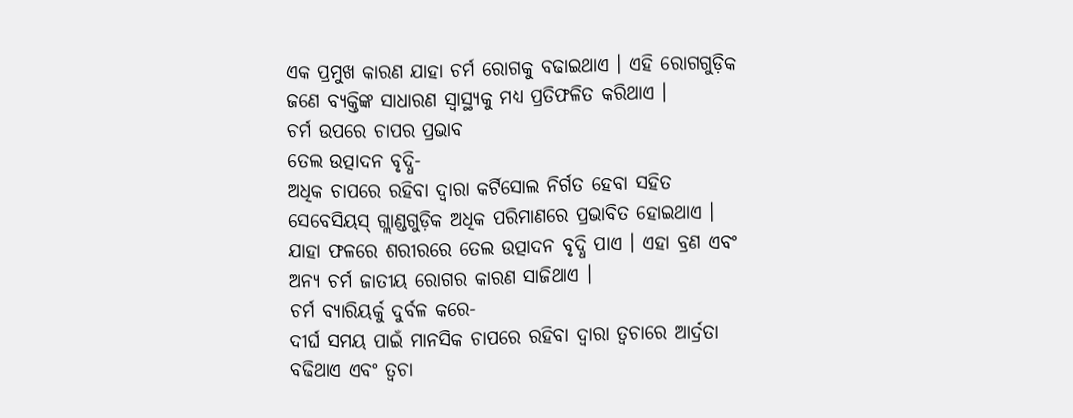ଏକ ପ୍ରମୁଖ କାରଣ ଯାହା ଚର୍ମ ରୋଗକୁ ବଢାଇଥାଏ । ଏହି ରୋଗଗୁଡ଼ିକ ଜଣେ ବ୍ୟକ୍ତିଙ୍କ ସାଧାରଣ ସ୍ୱାସ୍ଥ୍ୟକୁ ମଧ୍ୟ ପ୍ରତିଫଳିତ କରିଥାଏ ।
ଚର୍ମ ଉପରେ ଚାପର ପ୍ରଭାବ
ତେଲ ଉତ୍ପାଦନ ବୃଦ୍ଧି-
ଅଧିକ ଚାପରେ ରହିବା ଦ୍ୱାରା କର୍ଟିସୋଲ ନିର୍ଗତ ହେବା ସହିତ ସେବେସିୟସ୍ ଗ୍ଲାଣ୍ଡଗୁଡ଼ିକ ଅଧିକ ପରିମାଣରେ ପ୍ରଭାବିତ ହୋଇଥାଏ । ଯାହା ଫଳରେ ଶରୀରରେ ତେଲ ଉତ୍ପାଦନ ବୃଦ୍ଧି ପାଏ । ଏହା ବ୍ରଣ ଏବଂ ଅନ୍ୟ ଚର୍ମ ଜାତୀୟ ରୋଗର କାରଣ ସାଜିଥାଏ ।
ଚର୍ମ ବ୍ୟାରିୟର୍କୁ ଦୁର୍ବଳ କରେ-
ଦୀର୍ଘ ସମୟ ପାଇଁ ମାନସିକ ଚାପରେ ରହିବା ଦ୍ୱାରା ତ୍ୱଚାରେ ଆର୍ଦ୍ରତା ବଢିଥାଏ ଏବଂ ତ୍ୱଚା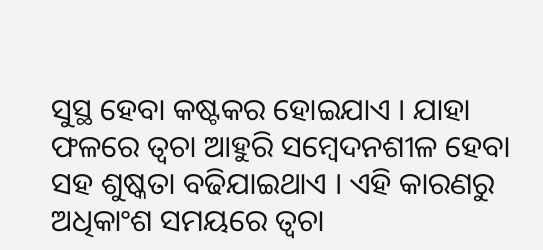ସୁସ୍ଥ ହେବା କଷ୍ଟକର ହୋଇଯାଏ । ଯାହା ଫଳରେ ତ୍ୱଚା ଆହୁରି ସମ୍ବେଦନଶୀଳ ହେବା ସହ ଶୁଷ୍କତା ବଢିଯାଇଥାଏ । ଏହି କାରଣରୁ ଅଧିକାଂଶ ସମୟରେ ତ୍ୱଚା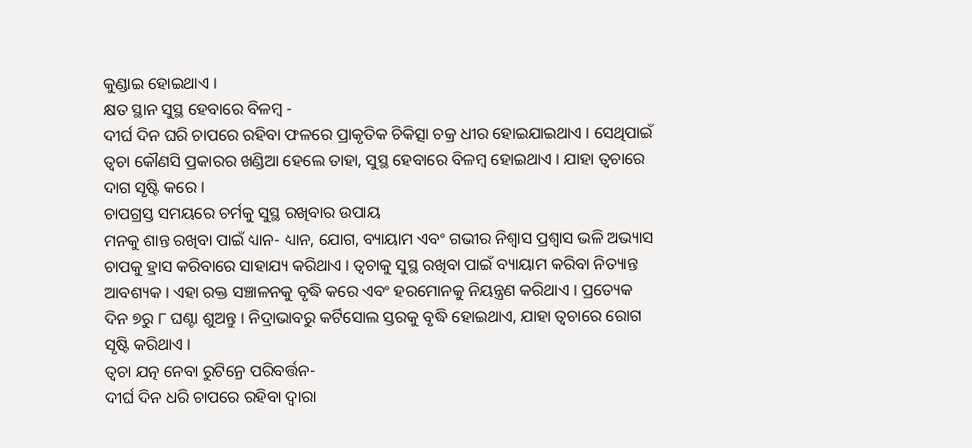କୁଣ୍ଡାଇ ହୋଇଥାଏ ।
କ୍ଷତ ସ୍ଥାନ ସୁସ୍ଥ ହେବାରେ ବିଳମ୍ବ -
ଦୀର୍ଘ ଦିନ ଘରି ଚାପରେ ରହିବା ଫଳରେ ପ୍ରାକୃତିକ ଚିକିତ୍ସା ଚକ୍ର ଧୀର ହୋଇଯାଇଥାଏ । ସେଥିପାଇଁ ତ୍ୱଚା କୌଣସି ପ୍ରକାରର ଖଣ୍ଡିଆ ହେଲେ ତାହା, ସୁସ୍ଥ ହେବାରେ ବିଳମ୍ବ ହୋଇଥାଏ । ଯାହା ତ୍ୱଚାରେ ଦାଗ ସୃଷ୍ଟି କରେ ।
ଚାପଗ୍ରସ୍ତ ସମୟରେ ଚର୍ମକୁ ସୁସ୍ଥ ରଖିବାର ଉପାୟ
ମନକୁ ଶାନ୍ତ ରଖିବା ପାଇଁ ଧ୍ୟାନ- ଧ୍ୟାନ, ଯୋଗ, ବ୍ୟାୟାମ ଏବଂ ଗଭୀର ନିଶ୍ୱାସ ପ୍ରଶ୍ୱାସ ଭଳି ଅଭ୍ୟାସ ଚାପକୁ ହ୍ରାସ କରିବାରେ ସାହାଯ୍ୟ କରିଥାଏ । ତ୍ୱଚାକୁ ସୁସ୍ଥ ରଖିବା ପାଇଁ ବ୍ୟାୟାମ କରିବା ନିତ୍ୟାନ୍ତ ଆବଶ୍ୟକ । ଏହା ରକ୍ତ ସଞ୍ଚାଳନକୁ ବୃଦ୍ଧି କରେ ଏବଂ ହରମୋନକୁ ନିୟନ୍ତ୍ରଣ କରିଥାଏ । ପ୍ରତ୍ୟେକ ଦିନ ୭ରୁ ୮ ଘଣ୍ଟା ଶୁଅନ୍ତୁ । ନିଦ୍ରାଭାବରୁ କର୍ଟିସୋଲ ସ୍ତରକୁ ବୃଦ୍ଧି ହୋଇଥାଏ, ଯାହା ତ୍ୱଚାରେ ରୋଗ ସୃଷ୍ଟି କରିଥାଏ ।
ତ୍ୱଚା ଯତ୍ନ ନେବା ରୁଟିନ୍ରେ ପରିବର୍ତ୍ତନ-
ଦୀର୍ଘ ଦିନ ଧରି ଚାପରେ ରହିବା ଦ୍ୱାରା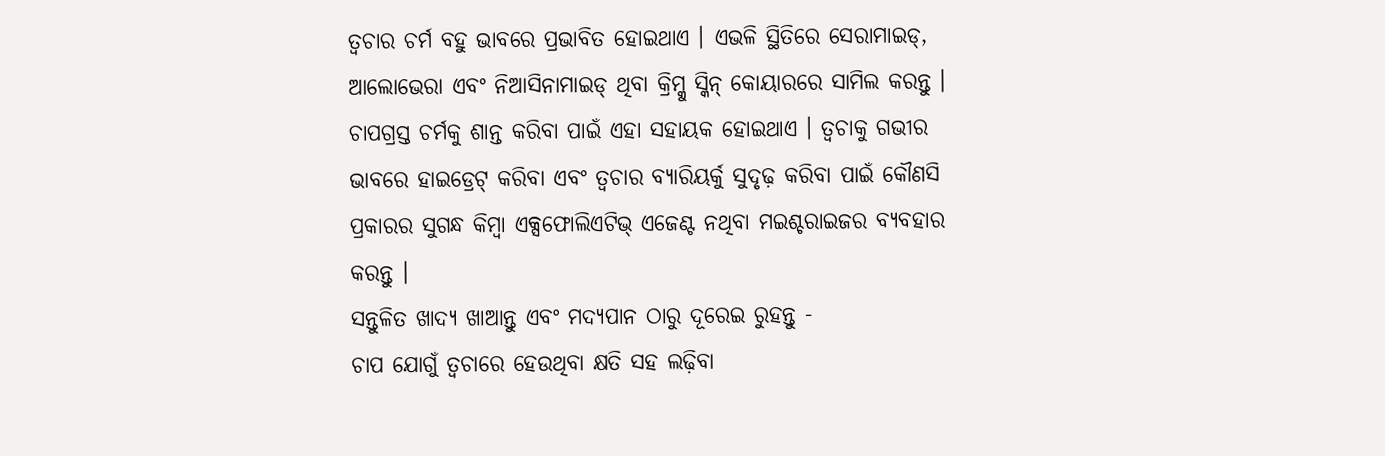ତ୍ୱଚାର ଚର୍ମ ବହୁ ଭାବରେ ପ୍ରଭାବିତ ହୋଇଥାଏ । ଏଭଳି ସ୍ଥିତିରେ ସେରାମାଇଡ୍, ଆଲୋଭେରା ଏବଂ ନିଆସିନାମାଇଡ୍ ଥିବା କ୍ରିମ୍କୁ ସ୍କିନ୍ କୋୟାରରେ ସାମିଲ କରନ୍ତୁ । ଚାପଗ୍ରସ୍ତ ଚର୍ମକୁ ଶାନ୍ତ କରିବା ପାଇଁ ଏହା ସହାୟକ ହୋଇଥାଏ । ତ୍ୱଚାକୁ ଗଭୀର ଭାବରେ ହାଇଡ୍ରେଟ୍ କରିବା ଏବଂ ତ୍ୱଚାର ବ୍ୟାରିୟର୍କୁ ସୁଦୃଢ଼ କରିବା ପାଇଁ କୌଣସି ପ୍ରକାରର ସୁଗନ୍ଧ କିମ୍ବା ଏକ୍ସଫୋଲିଏଟିଭ୍ ଏଜେଣ୍ଟ ନଥିବା ମଇଶ୍ଚରାଇଜର ବ୍ୟବହାର କରନ୍ତୁ ।
ସନ୍ତୁଳିତ ଖାଦ୍ୟ ଖାଆନ୍ତୁ ଏବଂ ମଦ୍ୟପାନ ଠାରୁ ଦୂରେଇ ରୁହନ୍ତୁ -
ଚାପ ଯୋଗୁଁ ତ୍ୱଚାରେ ହେଉଥିବା କ୍ଷତି ସହ ଲଢ଼ିବା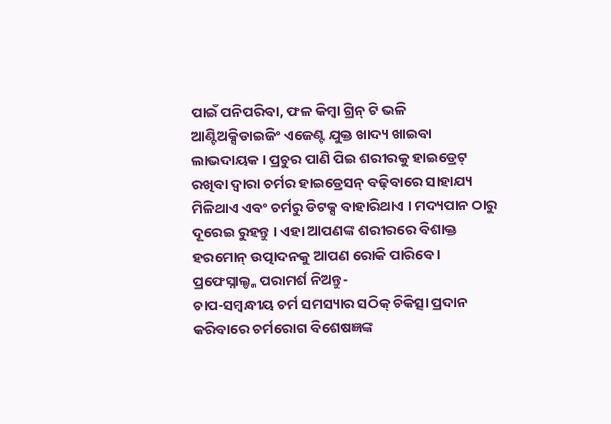ପାଇଁ ପନିପରିବା, ଫଳ କିମ୍ବା ଗ୍ରିନ୍ ଟି ଭଳି ଆଣ୍ଟିଅକ୍ସିଡାଇଜିଂ ଏଜେଣ୍ଟ ଯୁକ୍ତ ଖାଦ୍ୟ ଖାଇବା ଲାଭଦାୟକ । ପ୍ରଚୁର ପାଣି ପିଇ ଶରୀରକୁ ହାଇଡ୍ରେଟ୍ ରଖିବା ଦ୍ୱାରା ଚର୍ମର ହାଇଡ୍ରେସନ୍ ବଢ଼ିବାରେ ସାହାଯ୍ୟ ମିଳିଥାଏ ଏବଂ ଚର୍ମରୁ ଡିଟକ୍ସ ବାହାରିଥାଏ । ମଦ୍ୟପାନ ଠାରୁ ଦୂରେଇ ରୁହନ୍ତୁ । ଏହା ଆପଣଙ୍କ ଶରୀରରେ ବିଶାକ୍ତ ହରମୋନ୍ ଉତ୍ପାଦନକୁ ଆପଣ ରୋକି ପାରିବେ ।
ପ୍ରଫେସ୍ନାଲ୍ଙ୍କ ପରାମର୍ଶ ନିଅନ୍ତୁ-
ଚାପ-ସମ୍ବନ୍ଧୀୟ ଚର୍ମ ସମସ୍ୟାର ସଠିକ୍ ଚିକିତ୍ସା ପ୍ରଦାନ କରିବାରେ ଚର୍ମରୋଗ ବିଶେଷଜ୍ଞଙ୍କ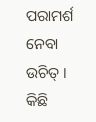ପରାମର୍ଶ ନେବା ଉଚିତ୍ । କିଛି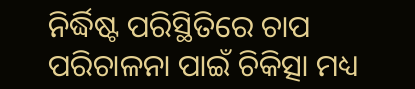ନିର୍ଦ୍ଧିଷ୍ଟ ପରିସ୍ଥିତିରେ ଚାପ ପରିଚାଳନା ପାଇଁ ଚିକିତ୍ସା ମଧ୍ୟ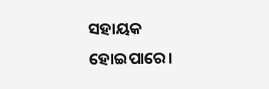ସହାୟକ ହୋଇପାରେ।